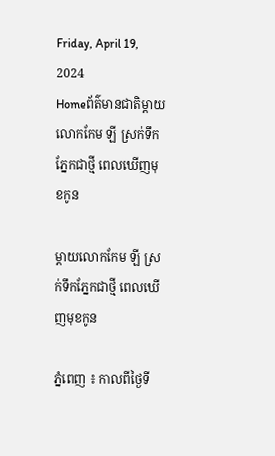Friday, April 19, 2024
Homeព័ត៌មានជាតិម្តាយលោកកែម ឡី ស្រក់ទឹកភ្នែកជាថ្មី ពេលឃើញមុខកូន

ម្តាយលោកកែម ឡី ស្រក់ទឹកភ្នែកជាថ្មី ពេលឃើញមុខកូន

ភ្នំពេញ ៖ កាលពីថ្ងៃទី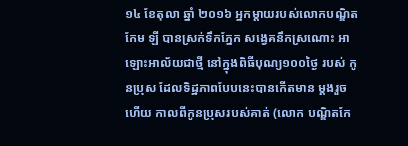១៤ ខែតុលា ឆ្នាំ ២០១៦ អ្នកម្តាយរបស់លោកបណ្ឌិតកែម ឡី បានស្រក់ទឹកភ្នែក សង្វេគនឹកស្រណោះ អាឡោះអាល័យជាថ្មី នៅក្នុងពិធីបុណ្យ១០០ថ្ងៃ របស់ កូនប្រុស ដែលទិដ្ឋភាពបែបនេះបានកើតមាន ម្តងរួចហើយ កាលពីកូនប្រុសរបស់គាត់ (លោក បណ្ឌិតកែ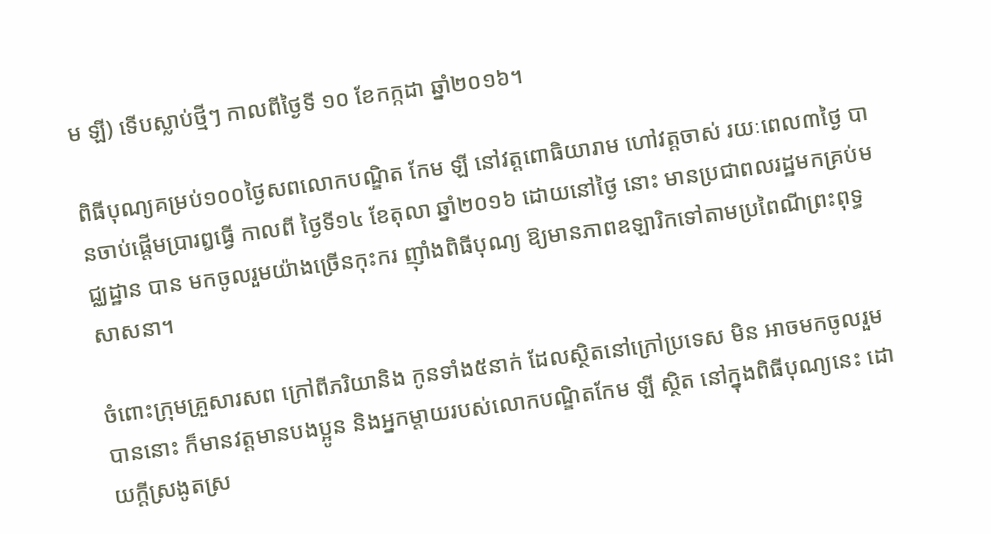ម ឡី) ទើបស្លាប់ថ្មីៗ កាលពីថ្ងៃទី ១០ ខែកក្កដា ឆ្នាំ២០១៦។

ពិធីបុណ្យគម្រប់១០០ថ្ងៃសពលោកបណ្ឌិត កែម ឡី នៅវត្តពោធិយារាម ហៅវត្តចាស់ រយៈពេល៣ថ្ងៃ បានចាប់ផ្តើមប្រារឰធ្វើ កាលពី ថ្ងៃទី១៤ ខែតុលា ឆ្នាំ២០១៦ ដោយនៅថ្ងៃ នោះ មានប្រជាពលរដ្ឋមកគ្រប់មជ្ឈដ្ឋាន បាន មកចូលរួមយ៉ាងច្រើនកុះករ ញ៉ាំងពិធីបុណ្យ ឱ្យមានភាពឧឡារិកទៅតាមប្រពៃណីព្រះពុទ្ធសាសនា។

ចំពោះក្រុមគ្រួសារសព ក្រៅពីភរិយានិង កូនទាំង៥នាក់ ដែលស្ថិតនៅក្រៅប្រទេស មិន អាចមកចូលរួមបាននោះ ក៏មានវត្តមានបងប្អូន និងអ្នកម្តាយរបស់លោកបណ្ឌិតកែម ឡី ស្ថិត នៅក្នុងពិធីបុណ្យនេះ ដោយក្តីស្រងូតស្រ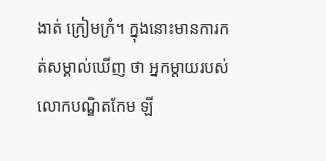ងាត់ ក្រៀមក្រំ។ ក្នុងនោះមានការកត់សម្គាល់ឃើញ ថា អ្នកម្តាយរបស់លោកបណ្ឌិតកែម ឡី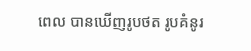ពេល បានឃើញរូបថត រូបគំនូរ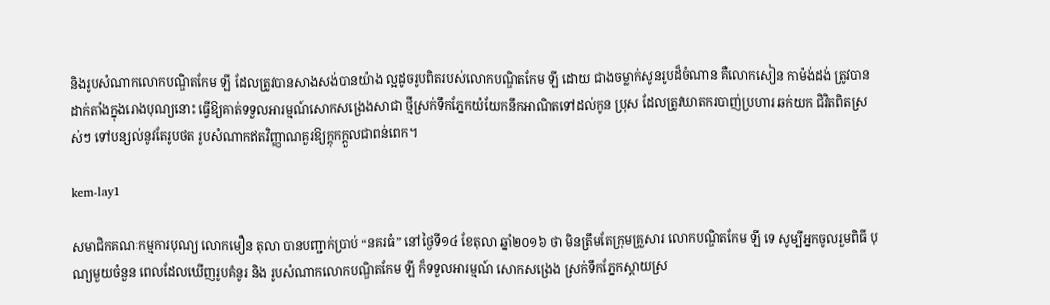និងរូបសំណាកលោកបណ្ឌិតកែម ឡី ដែលត្រូវបានសាងសង់បានយ៉ាង ល្អដូចរូបពិតរបស់លោកបណ្ឌិតកែម ឡី ដោយ ជាងចម្លាក់សូនរូបដ៏ចំណាន គឺលោកសៀន កាម៉ង់ដង់ ត្រូវបានដាក់តាំងក្នុងរោងបុណ្យនោះ ធ្វើឱ្យគាត់ទទួលអារម្មណ៍សោកសង្រេងសាជា ថ្មីស្រក់ទឹកភ្នែកយំយែកនឹកអាណិតទៅដល់កូន ប្រុស ដែលត្រូវឃាតករបាញ់ប្រហារ ឆក់យក ជិវិតពិតស្រស់ៗ ទៅបន្សល់នូវតែរូបថត រូបសំណាកឥតវិញ្ញាណគួរឱ្យក្តុកក្តួលជាពន់ពេក។

kem-lay1

សមាជិកគណៈកម្មការបុណ្យ លោកមឿន តុលា បានបញ្ជាក់ប្រាប់ “នគរធំ” នៅថ្ងៃទី១៤ ខែតុលា ឆ្នាំ២០១៦ ថា មិនត្រឹមតែក្រុមគ្រួសារ លោកបណ្ឌិតកែម ឡី ទេ សូម្បីអ្នកចូលរួមពិធី បុណ្យមួយចំនួន ពេលដែលឃើញរូបគំនូរ និង រូបសំណាកលោកបណ្ឌិតកែម ឡី ក៏ទទួលអារម្មណ៍ សោកសង្រេង ស្រក់ទឹកភ្នែកស្តាយស្រ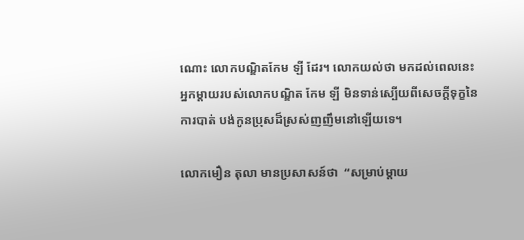ណោះ លោកបណ្ឌិតកែម ឡី ដែរ។ លោកយល់ថា មកដល់ពេលនេះ អ្នកម្តាយរបស់លោកបណ្ឌិត កែម ឡី មិនទាន់ស្បើយពីសេចក្តីទុក្ខនៃការបាត់ បង់កូនប្រុសដ៏ស្រស់ញញឹមនៅឡើយទេ។

លោកមឿន តុលា មានប្រសាសន៍ថា  “សម្រាប់ម្តាយ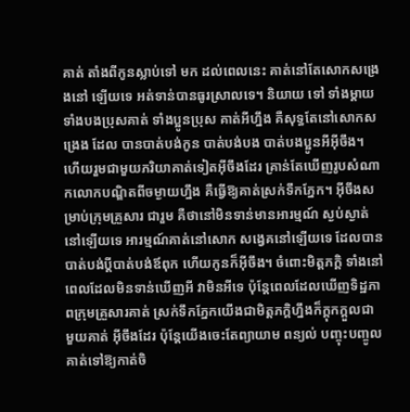គាត់ តាំងពីកូនស្លាប់ទៅ មក ដល់ពេលនេះ គាត់នៅតែសោកសង្រេងនៅ ឡើយទេ អត់ទាន់បានធូរស្រាលទេ។ និយាយ ទៅ ទាំងម្តាយ ទាំងបងប្រុសគាត់ ទាំងប្អូនប្រុស គាត់អីហ្នឹង គឺសុទ្ធតែនៅសោកសង្រេង ដែល បានបាត់បង់កូន បាត់បង់បង បាត់បងប្អូនអីអ៊ីចឹង។ ហើយរួមជាមួយភរិយាគាត់ទៀតអ៊ីចឹងដែរ គ្រាន់តែឃើញរូបសំណាកលោកបណ្ឌិតពីចម្ងាយហ្នឹង គឺធ្វើឱ្យគាត់ស្រក់ទឹកភ្នែក។ អ៊ីចឹងសម្រាប់ក្រុមគ្រួសារ ជារួម គឺថានៅមិនទាន់មានអារម្មណ៍ ស្ងប់ស្ងាត់នៅឡើយទេ អារម្មណ៍គាត់នៅសោក សង្វេគនៅឡើយទេ ដែលបានបាត់បង់ប្តីបាត់បង់ឪពុក ហើយកូនក៏អ៊ីចឹង។ ចំពោះមិត្តភក្តិ ទាំងនៅពេលដែលមិនទាន់ឃើញអី វាមិនអីទេ ប៉ុន្តែពេលដែលឃើញទិដ្ឋភាពក្រុមគ្រួសារគាត់ ស្រក់ទឹកភ្នែកយើងជាមិត្តភក្តិហ្នឹងក៏ក្តុកក្តួលជា មួយគាត់ អ៊ីចឹងដែរ ប៉ុន្តែយើងចេះតែព្យាយាម ពន្យល់ បញ្ចុះបញ្ចូលគាត់ទៅឱ្យកាត់ចិ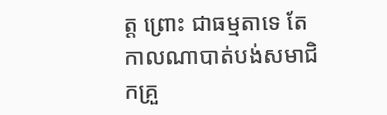ត្ត ព្រោះ ជាធម្មតាទេ តែកាលណាបាត់បង់សមាជិកគ្រួ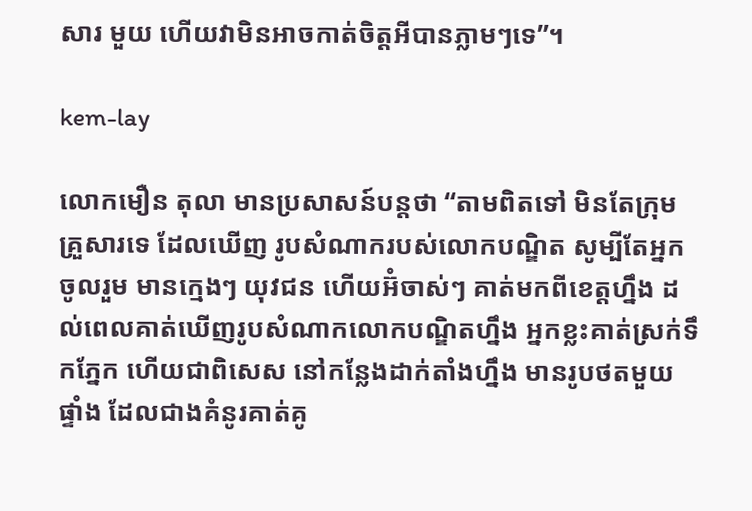សារ មួយ ហើយវាមិនអាចកាត់ចិត្តអីបានភ្លាមៗទេ”។

kem-lay

លោកមឿន តុលា មានប្រសាសន៍បន្តថា “តាមពិតទៅ មិនតែក្រុមគ្រួសារទេ ដែលឃើញ រូបសំណាករបស់លោកបណ្ឌិត សូម្បីតែអ្នក ចូលរួម មានក្មេងៗ យុវជន ហើយអ៊ំចាស់ៗ គាត់មកពីខេត្តហ្នឹង ដល់ពេលគាត់ឃើញរូបសំណាកលោកបណ្ឌិតហ្នឹង អ្នកខ្លះគាត់ស្រក់ទឹកភ្នែក ហើយជាពិសេស នៅកន្លែងដាក់តាំងហ្នឹង មានរូបថតមួយផ្ទាំង ដែលជាងគំនូរគាត់គូ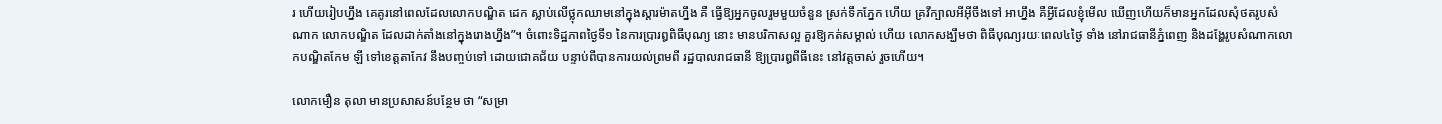រ ហើយរៀបហ្នឹង គេគូរនៅពេលដែលលោកបណ្ឌិត ដេក ស្លាប់លើថ្លុកឈាមនៅក្នុងស្តារម៉ាតហ្នឹង គឺ ធ្វើឱ្យអ្នកចូលរួមមួយចំនួន ស្រក់ទឹកភ្នែក ហើយ គ្រវីក្បាលអីអ៊ីចឹងទៅ អាហ្នឹង គឺអ្វីដែលខ្ញុំមើល ឃើញហើយក៏មានអ្នកដែលសុំថតរូបសំណាក លោកបណ្ឌិត ដែលដាក់តាំងនៅក្នុងរោងហ្នឹង”។ ចំពោះទិដ្ឋភាពថ្ងៃទី១ នៃការប្រារឰពិធីបុណ្យ នោះ មានបរិកាសល្អ គួរឱ្យកត់សម្គាល់ ហើយ លោកសង្ឃឹមថា ពិធីបុណ្យរយៈពេល៤ថ្ងៃ ទាំង នៅរាជធានីភ្នំពេញ និងដង្ហែរូបសំណាកលោកបណ្ឌិតកែម ឡី ទៅខេត្តតាកែវ នឹងបញ្ចប់ទៅ ដោយជោគជ័យ បន្ទាប់ពីបានការយល់ព្រមពី រដ្ឋបាលរាជធានី ឱ្យប្រារឰពីធីនេះ នៅវត្តចាស់ រួចហើយ។

លោកមឿន តុលា មានប្រសាសន៍បន្ថែម ថា “សម្រា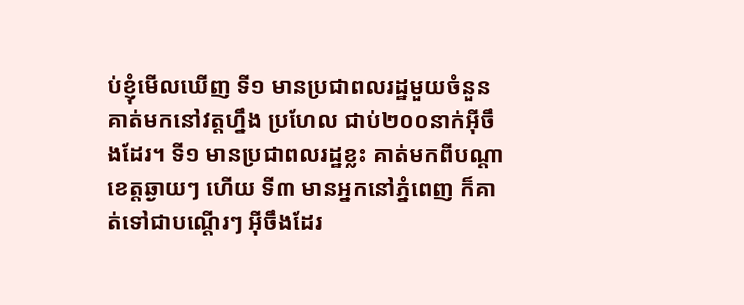ប់ខ្ញុំមើលឃើញ ទី១ មានប្រជាពលរដ្ឋមួយចំនួន គាត់មកនៅវត្តហ្នឹង ប្រហែល ជាប់២០០នាក់អ៊ីចឹងដែរ។ ទី១ មានប្រជាពលរដ្ឋខ្លះ គាត់មកពីបណ្តាខេត្តឆ្ងាយៗ ហើយ ទី៣ មានអ្នកនៅភ្នំពេញ ក៏គាត់ទៅជាបណ្តើរៗ អ៊ីចឹងដែរ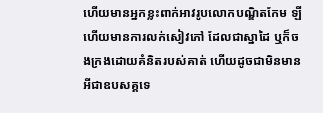ហើយមានអ្នកខ្លះពាក់អាវរូបលោកបណ្ឌិតកែម ឡី ហើយមានការលក់សៀវភៅ ដែលជាស្នាដៃ ឬក៏ចងក្រងដោយគំនិតរបស់គាត់ ហើយដូចជាមិនមានអីជាឧបសគ្គទេ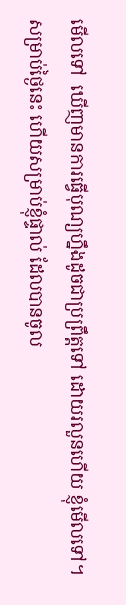មើលទៅ  ឃើញមានការធ្វើបុណ្យហ្នឹងដូចជាប្រព្រឹត្តទៅ ដោយរលួនហើយ ខ្ញុំមើលទៅ។ សម្រាប់ថ្ងៃនេះ ហើយសម្រាប់ខ្ញុំផ្ទាល់ ដែលបានចូល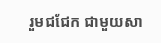រួមជជែក ជាមួយសា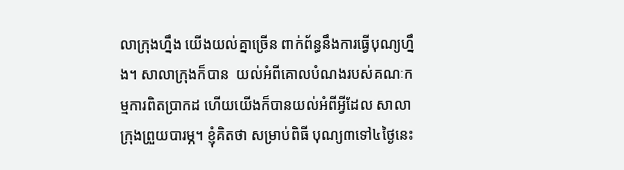លាក្រុងហ្នឹង យើងយល់គ្នាច្រើន ពាក់ព័ន្ធនឹងការធ្វើបុណ្យហ្នឹង។ សាលាក្រុងក៏បាន  យល់អំពីគោលបំណងរបស់គណៈកម្មការពិតប្រាកដ ហើយយើងក៏បានយល់អំពីអ្វីដែល សាលាក្រុងព្រួយបារម្ភ។ ខ្ញុំគិតថា សម្រាប់ពិធី បុណ្យ៣ទៅ៤ថ្ងៃនេះ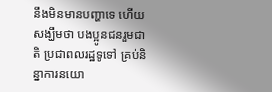នឹងមិនមានបញ្ហាទេ ហើយ សង្ឃឹមថា បងប្អូនជនរួមជាតិ ប្រជាពលរដ្ឋទូទៅ គ្រប់និន្នាការនយោ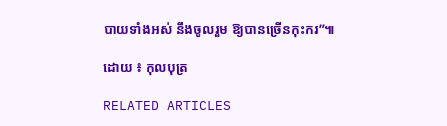បាយទាំងអស់ នឹងចូលរួម ឱ្យបានច្រើនកុះករ”៕

ដោយ ៖ កុលបុត្រ

RELATED ARTICLES